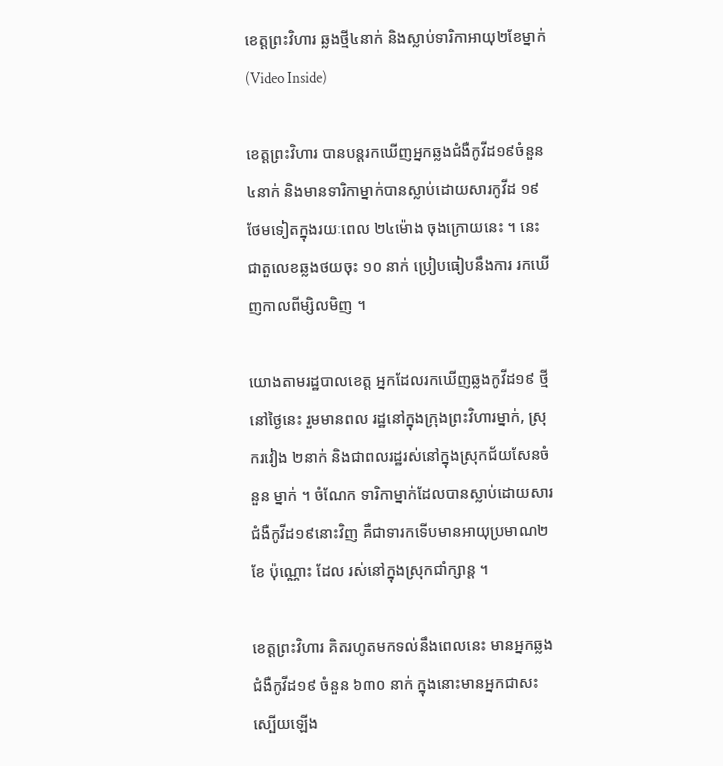ខេត្តព្រះវិហារ ឆ្លងថ្មី៤នាក់ និងស្លាប់ទារិកាអាយុ២ខែម្នាក់ (Video Inside)

ខេត្តព្រះវិហារ បានបន្តរកឃើញអ្នកឆ្លងជំងឺកូវីដ១៩ចំនួន ៤នាក់ និងមានទារិកាម្នាក់បានស្លាប់ដោយសារកូវីដ ១៩ថែមទៀតក្នុងរយៈពេល ២៤ម៉ោង ចុងក្រោយនេះ ។ នេះជាតួលេខឆ្លងថយចុះ ១០ នាក់ ប្រៀបធៀបនឹងការ រកឃើញកាលពីម្សិលមិញ ។

យោងតាមរដ្ឋបាលខេត្ត អ្នកដែលរកឃើញឆ្លងកូវីដ១៩ ថ្មីនៅថ្ងៃនេះ រួមមានពល រដ្ឋនៅក្នុងក្រុងព្រះវិហារម្នាក់, ស្រុករវៀង ២នាក់ និងជាពលរដ្ឋរស់នៅក្នុងស្រុកជ័យសែនចំនួន ម្នាក់ ។ ចំណែក ទារិកាម្នាក់ដែលបានស្លាប់ដោយសារជំងឺកូវីដ១៩នោះវិញ គឺជាទារកទើបមានអាយុប្រមាណ២ខែ ប៉ុណ្ណោះ ដែល រស់នៅក្នុងស្រុកជាំក្សាន្ត ។

ខេត្តព្រះវិហារ គិតរហូតមកទល់នឹងពេលនេះ មានអ្នកឆ្លងជំងឺកូវីដ១៩ ចំនួន ៦៣០ នាក់ ក្នុងនោះមានអ្នកជាសះស្បើយឡើង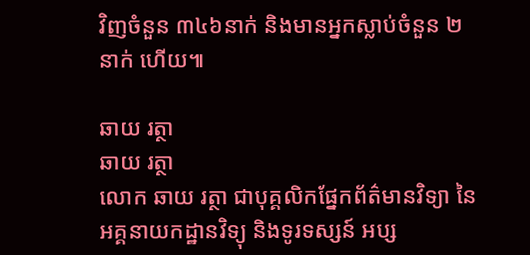វិញចំនួន ៣៤៦នាក់ និងមានអ្នកស្លាប់ចំនួន ២នាក់ ហើយ៕

ឆាយ រត្ថា
ឆាយ រត្ថា
លោក ឆាយ រត្ថា ជាបុគ្គលិកផ្នែកព័ត៌មានវិទ្យា នៃអគ្គនាយកដ្ឋានវិទ្យុ និងទូរទស្សន៍ អប្ស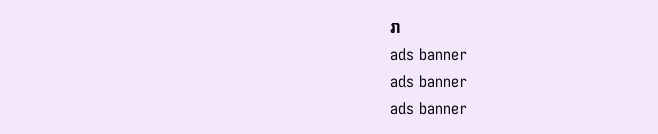រា
ads banner
ads banner
ads banner